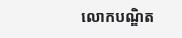លោកបណ្ឌិត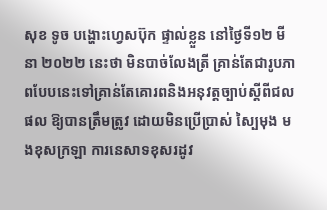សុខ ទូច បង្ហោះហ្វេសប៊ុក ផ្ទាល់ខ្លួន នៅថ្ងៃទី១២ មីនា ២០២២ នេះថា មិនបាច់លែងត្រី គ្រាន់តែជារូបភាពបែបនេះទៅគ្រាន់តែគោរពនិងអនុវត្ដច្បាប់ស្ដីពីជលផល ឱ្យបានត្រឹមត្រូវ ដោយមិនប្រើប្រាស់ ស្បៃមុង មងខុសក្រឡា ការនេសាទខុសរដូវ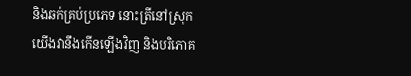និងឆក់គ្រប់ប្រភេទ នោះត្រីនៅស្រុកយើងវានឹងកើនឡើងវិញ និងបរិភោគ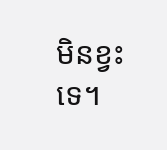មិនខ្វះទេ។